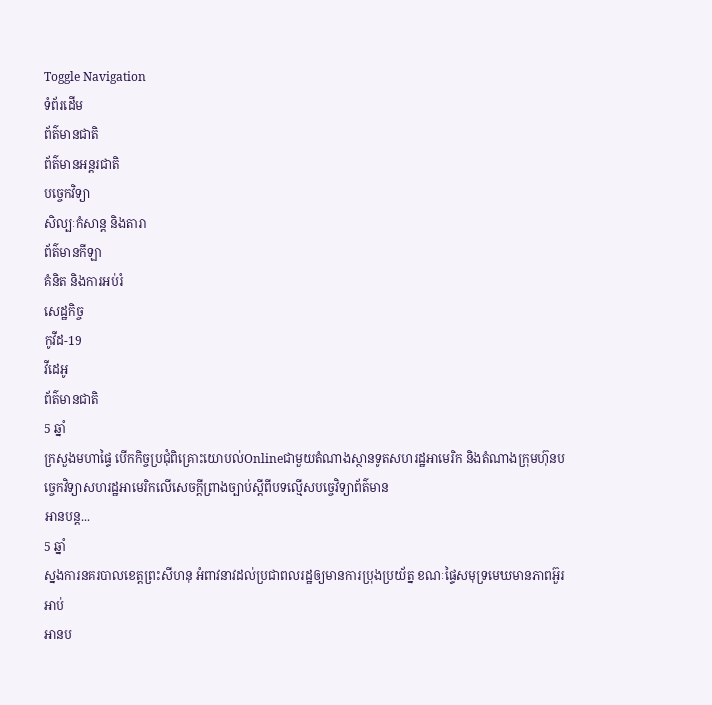Toggle Navigation
ទំព័រដើម
ព័ត៌មានជាតិ
ព័ត៌មានអន្តរជាតិ
បច្ចេកវិទ្យា
សិល្បៈកំសាន្ត និងតារា
ព័ត៌មានកីឡា
គំនិត និងការអប់រំ
សេដ្ឋកិច្ច
កូវីដ-19
វីដេអូ
ព័ត៌មានជាតិ
5 ឆ្នាំ
ក្រសួងមហាផ្ទៃ បើកកិច្ចប្រជុំពិគ្រោះយោបល់Onlineជាមួយតំណាងស្ថានទូតសហរដ្ឋអាមេរិក និងតំណាងក្រុមហ៊ុនបច្ចេកវិទ្យាសហរដ្ឋអាមេរិកលើសេចក្តីព្រាងច្បាប់ស្តីពីបទល្មើសបច្ចេវិទ្យាព័ត៌មាន
អានបន្ត...
5 ឆ្នាំ
ស្នងការនគរបាលខេត្តព្រះសីហនុ អំពាវនាវដល់ប្រជាពលរដ្ឋឲ្យមានការប្រុងប្រយ័ត្ន ខណៈផ្ទៃសមុទ្រមេឃមានភាពអ៊ួរអាប់
អានប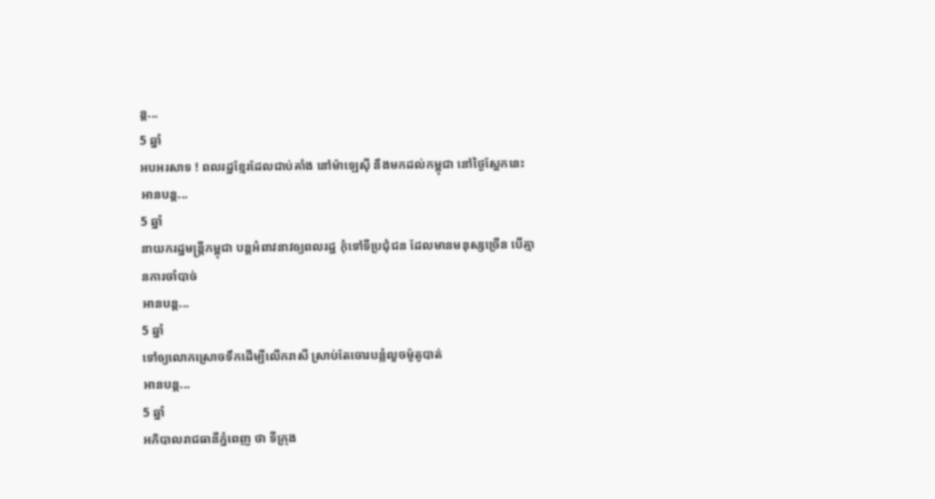ន្ត...
5 ឆ្នាំ
អបអរសាទ ! ពលរដ្ឋខ្មែរដែលជាប់គាំង នៅម៉ាឡេស៊ី នឹងមកដល់កម្ពុជា នៅថ្ងៃស្អែកនេះ
អានបន្ត...
5 ឆ្នាំ
នាយករដ្ឋមន្ដ្រីកម្ពុជា បន្ដអំពាវនាវឲ្យពលរដ្ឋ កុំទៅទីប្រជុំជន ដែលមានមនុស្សច្រើន បើគ្មានការចាំបាច់
អានបន្ត...
5 ឆ្នាំ
ទៅឲ្យលោកស្រោចទឹកដើម្បីលើករាសី ស្រាប់តែចោរបន្លំលួចម៉ូតូបាត់
អានបន្ត...
5 ឆ្នាំ
អភិបាលរាជធានីភ្នំពេញ ថា ទីក្រុង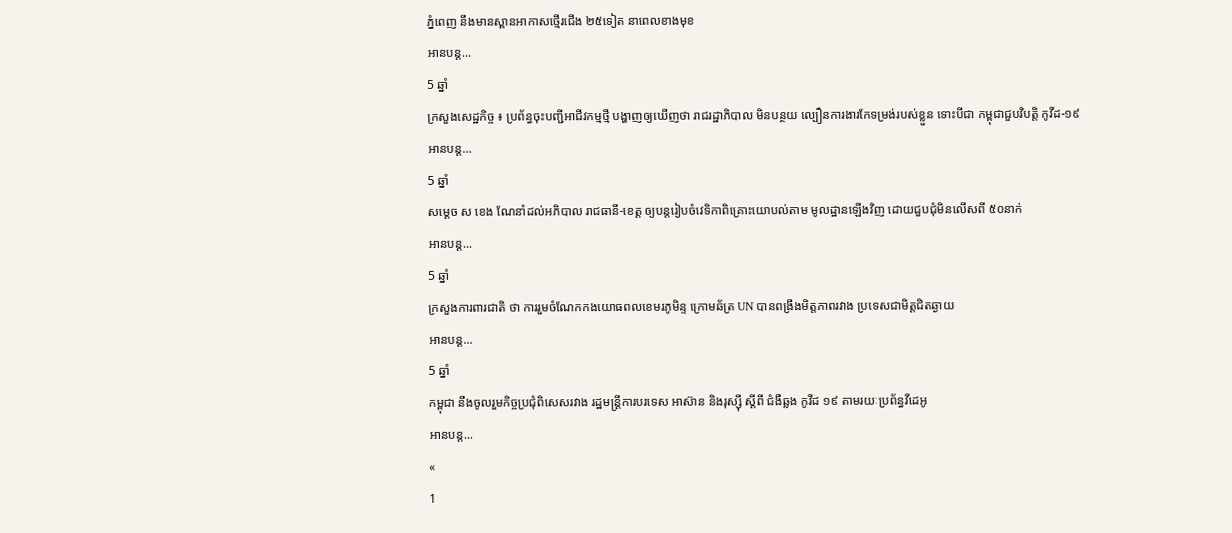ភ្នំពេញ នឹងមានស្ពានអាកាសថ្មើរជើង ២៥ទៀត នាពេលខាងមុខ
អានបន្ត...
5 ឆ្នាំ
ក្រសួងសេដ្ឋកិច្ច ៖ ប្រព័ន្ធចុះបញ្ជីអាជីវកម្មថ្មី បង្ហាញឲ្យឃើញថា រាជរដ្ឋាភិបាល មិនបន្ថយ ល្បឿនការងារកែទម្រង់របស់ខ្លួន ទោះបីជា កម្ពុជាជួបវិបត្តិ កូវីដ-១៩
អានបន្ត...
5 ឆ្នាំ
សម្ដេច ស ខេង ណែនាំដល់អភិបាល រាជធានី-ខេត្ត ឲ្យបន្តរៀបចំវេទិកាពិគ្រោះយោបល់តាម មូលដ្ឋានឡើងវិញ ដោយជួបជុំមិនលើសពី ៥០នាក់
អានបន្ត...
5 ឆ្នាំ
ក្រសួងការពារជាតិ ថា ការរួមចំណែកកងយោធពលខេមរភូមិន្ទ ក្រោមឆ័ត្រ UN បានពង្រឹងមិត្តភាពរវាង ប្រទេសជាមិត្តជិតឆ្ងាយ
អានបន្ត...
5 ឆ្នាំ
កម្ពុជា នឹងចូលរួមកិច្ចប្រជុំពិសេសរវាង រដ្ឋមន្ត្រីការបរទេស អាស៊ាន និងរុស្ស៊ី ស្ដីពី ជំងឺឆ្លង កូវីដ ១៩ តាមរយៈប្រព័ន្ធវីដេអូ
អានបន្ត...
«
1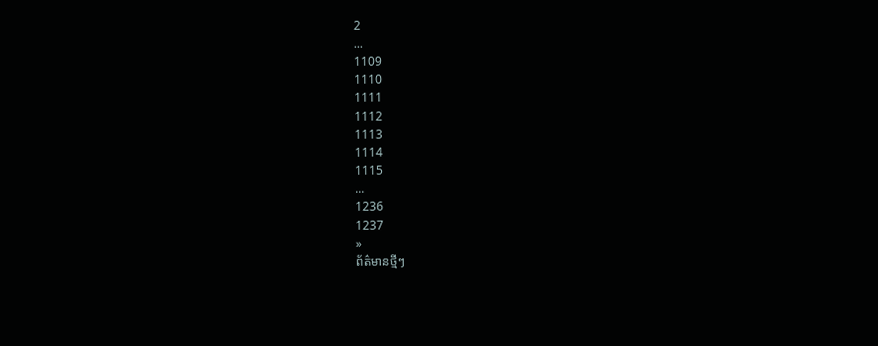2
...
1109
1110
1111
1112
1113
1114
1115
...
1236
1237
»
ព័ត៌មានថ្មីៗ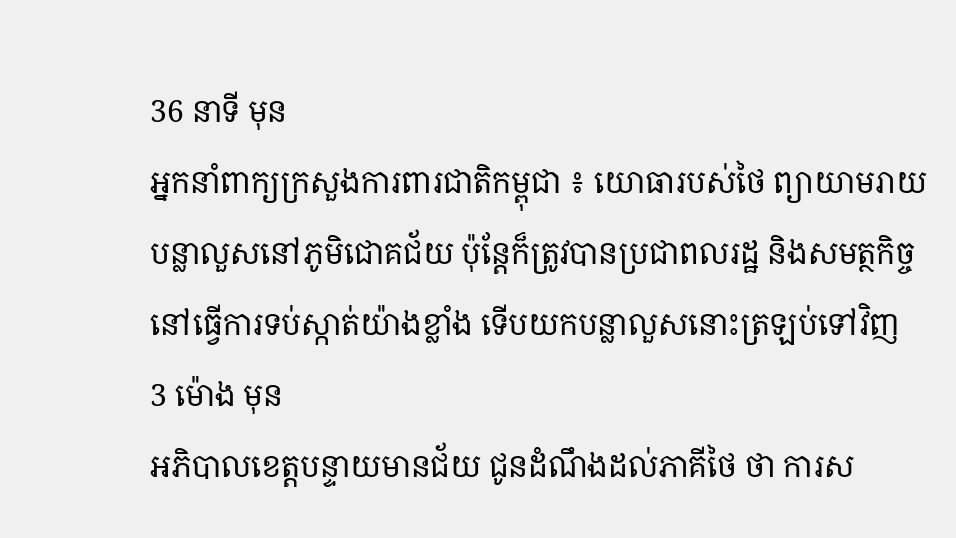36 នាទី មុន
អ្នកនាំពាក្យក្រសួងការពារជាតិកម្ពុជា ៖ យោធារបស់ថៃ ព្យាយាមរាយបន្លាលួសនៅភូមិជោគជ័យ ប៉ុន្តែក៏ត្រូវបានប្រជាពលរដ្ឋ និងសមត្ថកិច្ច នៅធ្វើការទប់ស្កាត់យ៉ាងខ្លាំង ទើបយកបន្លាលួសនោះត្រឡប់ទៅវិញ
3 ម៉ោង មុន
អភិបាលខេត្តបន្ទាយមានជ័យ ជូនដំណឹងដល់ភាគីថៃ ថា ការស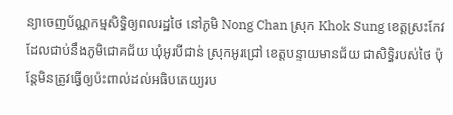ន្យាចេញប័ណ្ណកម្មសិទ្ធិឲ្យពលរដ្ឋថៃ នៅភូមិ Nong Chan ស្រុក Khok Sung ខេត្តស្រះកែវ ដែលជាប់នឹងភូមិជោគជ័យ ឃុំអូរបីជាន់ ស្រុកអូរជ្រៅ ខេត្តបន្ទាយមានជ័យ ជាសិទ្ធិរបស់ថៃ ប៉ុន្តែមិនត្រូវធ្វើឲ្យប៉ះពាល់ដល់អធិបតេយ្យរប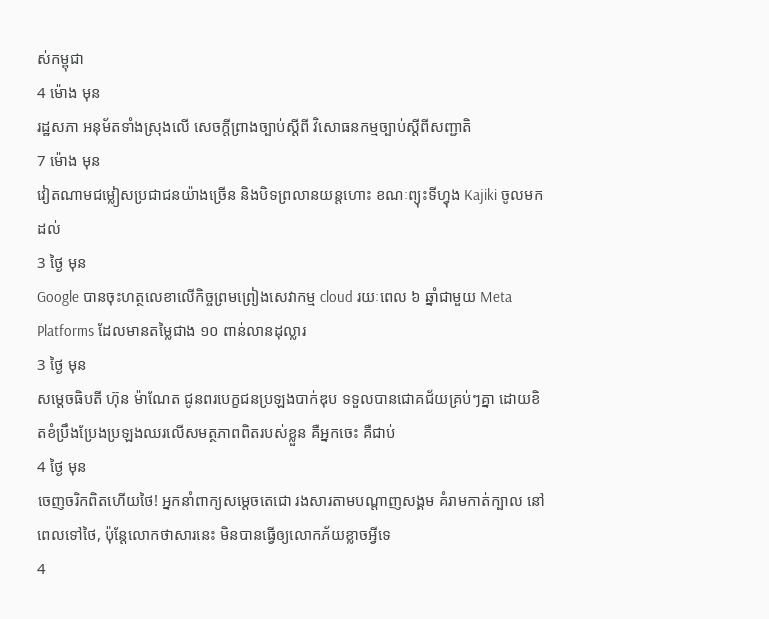ស់កម្ពុជា
4 ម៉ោង មុន
រដ្ឋសភា អនុម័តទាំងស្រុងលើ សេចក្តីព្រាងច្បាប់ស្ដីពី វិសោធនកម្មច្បាប់ស្តីពីសញ្ជាតិ
7 ម៉ោង មុន
វៀតណាមជម្លៀសប្រជាជនយ៉ាងច្រើន និងបិទព្រលានយន្តហោះ ខណៈព្យុះទីហ្វុង Kajiki ចូលមកដល់
3 ថ្ងៃ មុន
Google បានចុះហត្ថលេខាលើកិច្ចព្រមព្រៀងសេវាកម្ម cloud រយៈពេល ៦ ឆ្នាំជាមួយ Meta Platforms ដែលមានតម្លៃជាង ១០ ពាន់លានដុល្លារ
3 ថ្ងៃ មុន
សម្ដេចធិបតី ហ៊ុន ម៉ាណែត ជូនពរបេក្ខជនប្រឡងបាក់ឌុប ទទួលបានជោគជ័យគ្រប់ៗគ្នា ដោយខិតខំប្រឹងប្រែងប្រឡងឈរលើសមត្ថភាពពិតរបស់ខ្លួន គឺអ្នកចេះ គឺជាប់
4 ថ្ងៃ មុន
ចេញចរិកពិតហេីយថៃ! អ្នកនាំពាក្យសម្តេចតេជោ រងសារតាមបណ្តាញសង្គម គំរាមកាត់ក្បាល នៅពេលទៅថៃ, ប៉ុន្តែលោកថាសារនេះ មិនបានធ្វើឲ្យលោកភ័យខ្លាចអ្វីទេ
4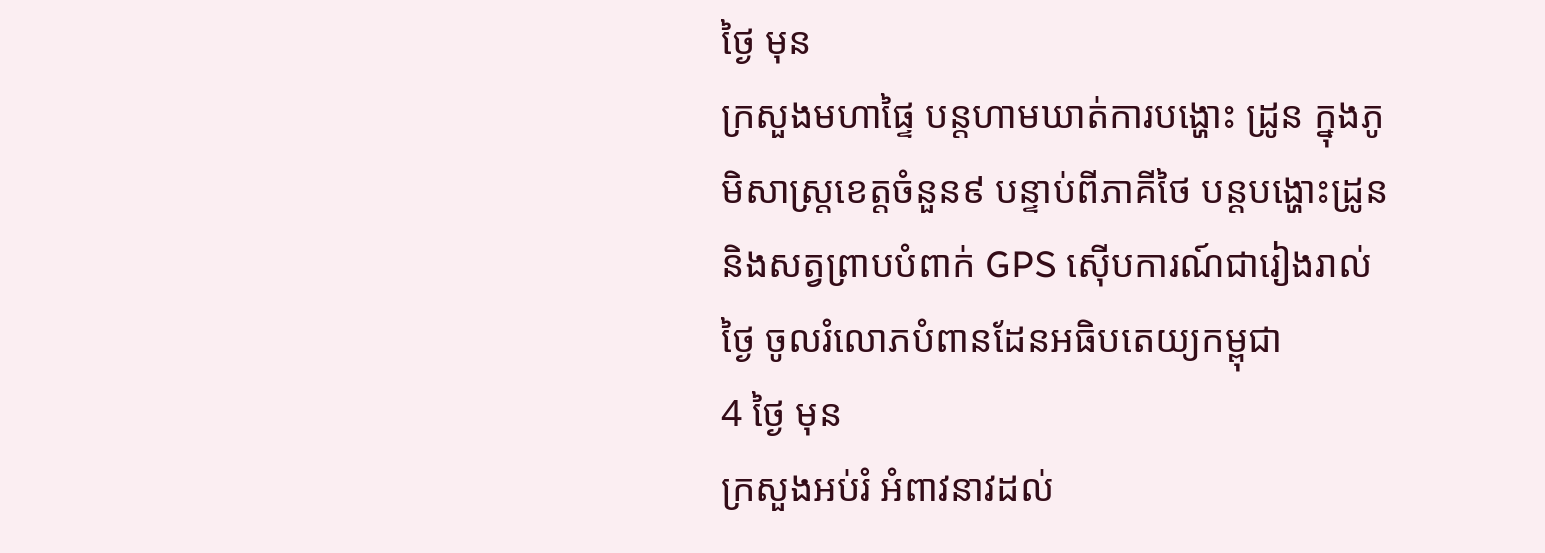ថ្ងៃ មុន
ក្រសួងមហាផ្ទៃ បន្តហាមឃាត់ការបង្ហោះ ដ្រូន ក្នុងភូមិសាស្ត្រខេត្តចំនួន៩ បន្ទាប់ពីភាគីថៃ បន្ដបង្ហោះដ្រូន និងសត្វព្រាបបំពាក់ GPS ស៊ើបការណ៍ជារៀងរាល់ថ្ងៃ ចូលរំលោភបំពានដែនអធិបតេយ្យកម្ពុជា
4 ថ្ងៃ មុន
ក្រសួងអប់រំ អំពាវនាវដល់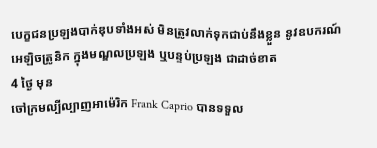បេក្ខជនប្រឡងបាក់ឌុបទាំងអស់ មិនត្រូវលាក់ទុកជាប់នឹងខ្លួន នូវឧបករណ៍អេឡិចត្រូនិក ក្នុងមណ្ឌលប្រឡង ឬបន្ទប់ប្រឡង ជាដាច់ខាត
4 ថ្ងៃ មុន
ចៅក្រមល្បីល្បាញអាម៉េរិក Frank Caprio បានទទួល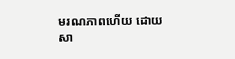មរណភាពហើយ ដោយសា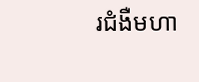រជំងឺមហា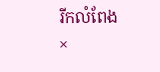រីកលំពែង
×